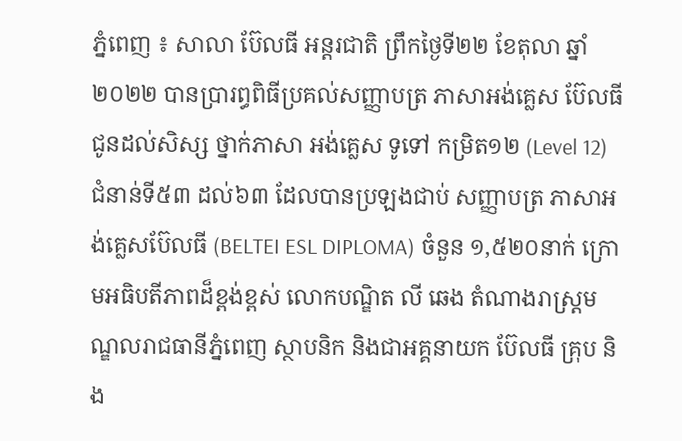ភ្នំពេញ ៖ សាលា ប៊ែលធី អន្តរជាតិ ព្រឹកថ្ងៃទី២២ ខែតុលា ឆ្នាំ២០២២ បានប្រារព្ធពិធីប្រគល់សញ្ញាបត្រ ភាសាអង់គ្លេស ប៊ែលធី ជូនដល់សិស្ស ថ្នាក់ភាសា អង់គ្លេស ទូទៅ កម្រិត១២ (Level 12) ជំនាន់ទី៥៣ ដល់៦៣ ដែលបានប្រឡងជាប់ សញ្ញាបត្រ ភាសាអង់គ្លេសប៊ែលធី (BELTEI ESL DIPLOMA) ចំនួន ១,៥២០នាក់ ក្រោមអធិបតីភាពដ៏ខ្ពង់ខ្ពស់ លោកបណ្ឌិត លី ឆេង តំណាងរាស្រ្តមណ្ឌលរាជធានីភ្នំពេញ ស្ថាបនិក និងជាអគ្គនាយក ប៊ែលធី គ្រុប និង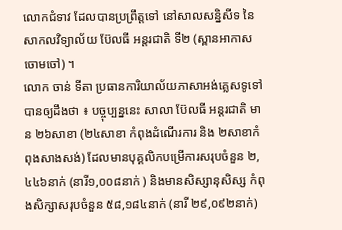លោកជំទាវ ដែលបានប្រព្រឹត្តទៅ នៅសាលសន្និសីទ នៃសាកលវិទ្យាល័យ ប៊ែលធី អន្តរជាតិ ទី២ (ស្ពានអាកាសចោមចៅ) ។
លោក ចាន់ ទីតា ប្រធានការិយាល័យភាសាអង់គ្លេសទូទៅ បានឲ្យដឹងថា ៖ បច្ចុប្បន្ននេះ សាលា ប៊ែលធី អន្តរជាតិ មាន ២៦សាខា (២៤សាខា កំពុងដំណើរការ និង ២សាខាកំពុងសាងសង់) ដែលមានបុគ្គលិកបម្រើការសរុបចំនួន ២,៤៤៦នាក់ (នារី១,០០៨នាក់ ) និងមានសិស្សានុសិស្ស កំពុងសិក្សាសរុបចំនួន ៥៨,១៨៤នាក់ (នារី ២៩,០៩២នាក់)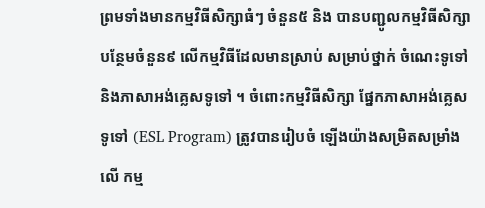ព្រមទាំងមានកម្មវិធីសិក្សាធំៗ ចំនួន៥ និង បានបញ្ជូលកម្មវិធីសិក្សាបន្ថែមចំនួន៩ លើកម្មវិធីដែលមានស្រាប់ សម្រាប់ថ្នាក់ ចំណេះទូទៅ និងភាសាអង់គ្លេសទូទៅ ។ ចំពោះកម្មវិធីសិក្សា ផ្នែកភាសាអង់គ្លេសទូទៅ (ESL Program) ត្រូវបានរៀបចំ ឡើងយ៉ាងសម្រិតសម្រាំងលើ កម្ម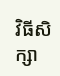វិធីសិក្សា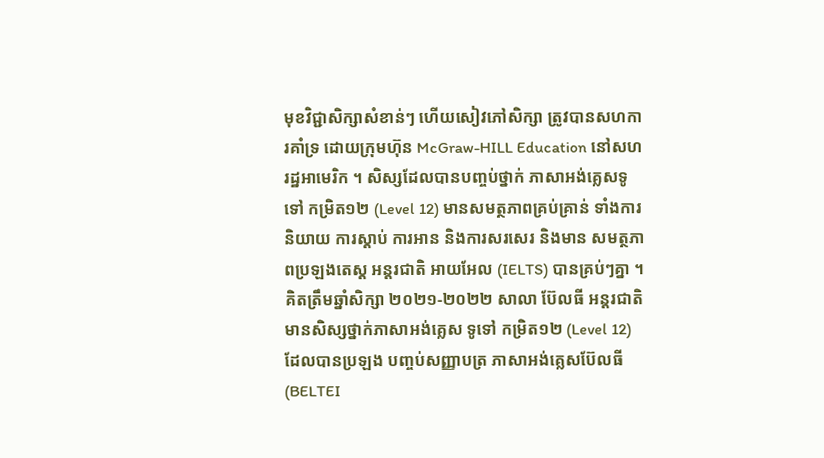មុខវិជ្ជាសិក្សាសំខាន់ៗ ហើយសៀវភៅសិក្សា ត្រូវបានសហការគាំទ្រ ដោយក្រុមហ៊ុន McGraw-HILL Education នៅសហរដ្ឋអាមេរិក ។ សិស្សដែលបានបញ្ចប់ថ្នាក់ ភាសាអង់គ្លេសទូទៅ កម្រិត១២ (Level 12) មានសមត្ថភាពគ្រប់គ្រាន់ ទាំងការនិយាយ ការស្តាប់ ការអាន និងការសរសេរ និងមាន សមត្ថភាពប្រឡងតេស្ត អន្តរជាតិ អាយអែល (IELTS) បានគ្រប់ៗគ្នា ។
គិតត្រឹមឆ្នាំសិក្សា ២០២១-២០២២ សាលា ប៊ែលធី អន្តរជាតិ មានសិស្សថ្នាក់ភាសាអង់គ្លេស ទូទៅ កម្រិត១២ (Level 12) ដែលបានប្រឡង បញ្ចប់សញ្ញាបត្រ ភាសាអង់គ្លេសប៊ែលធី (BELTEI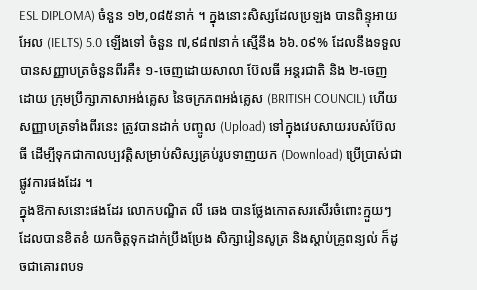ESL DIPLOMA) ចំនួន ១២,០៨៥នាក់ ។ ក្នុងនោះសិស្សដែលប្រឡង បានពិន្ទុអាយអែល (IELTS) 5.0 ឡើងទៅ ចំនួន ៧,៩៨៧នាក់ ស្មើនឹង ៦៦.០៩% ដែលនឹងទទួលបានសញ្ញាបត្រចំនួនពីរគឺ៖ ១-ចេញដោយសាលា ប៊ែលធី អន្តរជាតិ និង ២-ចេញដោយ ក្រុមប្រឹក្សាភាសាអង់គ្លេស នៃចក្រភពអង់គ្លេស (BRITISH COUNCIL) ហើយសញ្ញាបត្រទាំងពីរនេះ ត្រូវបានដាក់ បញ្ចូល (Upload) ទៅក្នុងវេបសាយរបស់ប៊ែលធី ដើម្បីទុកជាកាលប្បវត្តិសម្រាប់សិស្សគ្រប់រូបទាញយក (Download) ប្រើប្រាស់ជាផ្លូវការផងដែរ ។
ក្នុងឱកាសនោះផងដែរ លោកបណ្ឌិត លី ឆេង បានថ្លែងកោតសរសើរចំពោះក្មួយៗ ដែលបានខិតខំ យកចិត្តទុកដាក់ប្រឹងប្រែង សិក្សារៀនសូត្រ និងស្តាប់គ្រូពន្យល់ ក៏ដូចជាគោរពបទ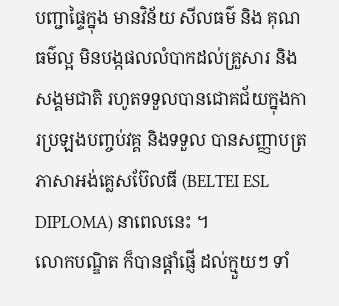បញ្ជាផ្ទៃក្នុង មានវិន័យ សីលធម៌ និង គុណធម៌ល្អ មិនបង្កផលលំបាកដល់គ្រួសារ និងសង្គមជាតិ រហូតទទួលបានជោគជ័យក្នុងការប្រឡងបញ្ចប់វគ្គ និងទទួល បានសញ្ញាបត្រភាសាអង់គ្លេសប៊ែលធី (BELTEI ESL DIPLOMA) នាពេលនេះ ។
លោកបណ្ឌិត ក៏បានផ្តាំផ្ញើ ដល់ក្មួយៗ ទាំ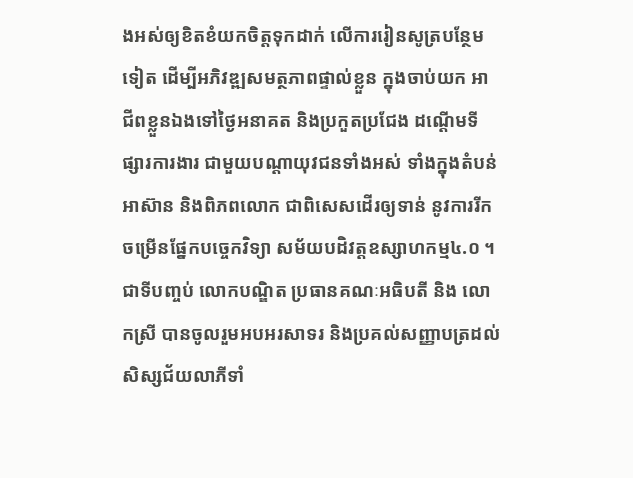ងអស់ឲ្យខិតខំយកចិត្តទុកដាក់ លើការរៀនសូត្របន្ថែមទៀត ដើម្បីអភិវឌ្ឍសមត្ថភាពផ្ទាល់ខ្លួន ក្នុងចាប់យក អាជីពខ្លួនឯងទៅថ្ងៃអនាគត និងប្រកួតប្រជែង ដណ្តើមទីផ្សារការងារ ជាមួយបណ្តាយុវជនទាំងអស់ ទាំងក្នុងតំបន់អាស៊ាន និងពិភពលោក ជាពិសេសដើរឲ្យទាន់ នូវការរីកចម្រើនផ្នែកបច្ចេកវិទ្យា សម័យបដិវត្តឧស្សាហកម្ម៤.០ ។
ជាទីបញ្ចប់ លោកបណ្ឌិត ប្រធានគណៈអធិបតី និង លោកស្រី បានចូលរួមអបអរសាទរ និងប្រគល់សញ្ញាបត្រដល់សិស្សជ័យលាភីទាំ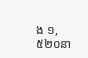ង ១,៥២០នា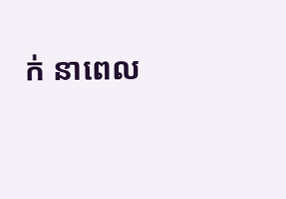ក់ នាពេល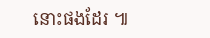នោះផងដែរ ៕